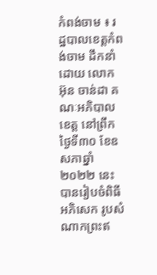កំពង់ចាម ៖ រដ្ឋបាលខេត្តកំពង់ចាម ដឹកនាំដោយ លោក អ៊ុន ចាន់ដា គណៈអភិបាលខេត្ត នៅព្រឹកថ្ងៃទី៣០ ខែឧសភាឆ្នាំ ២០២២ នេះ បានរៀបចំពិធីអភិសេក រូបសំណាកព្រះឥ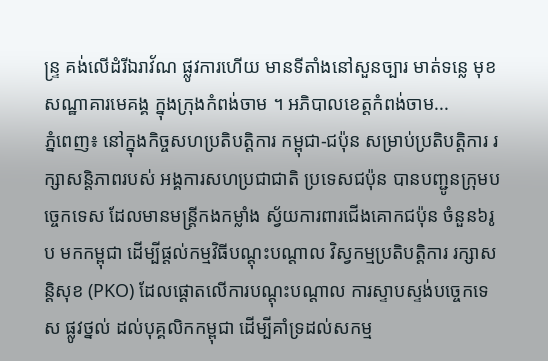ន្រ្ទ គង់លើដំរីឯរាវ័ណ ផ្លូវការហើយ មានទីតាំងនៅសួនច្បារ មាត់ទន្លេ មុខសណ្ឋាគារមេគង្គ ក្នុងក្រុងកំពង់ចាម ។ អភិបាលខេត្តកំពង់ចាម...
ភ្នំពេញ៖ នៅក្នុងកិច្ចសហប្រតិបត្តិការ កម្ពុជា-ជប៉ុន សម្រាប់ប្រតិបត្តិការ រក្សាសន្តិភាពរបស់ អង្គការសហប្រជាជាតិ ប្រទេសជប៉ុន បានបញ្ជូនក្រុមបច្ចេកទេស ដែលមានមន្ត្រីកងកម្លាំង ស្វ័យការពារជើងគោកជប៉ុន ចំនួន៦រូប មកកម្ពុជា ដើម្បីផ្តល់កម្មវិធីបណ្តុះបណ្តាល វិស្វកម្មប្រតិបត្តិការ រក្សាសន្តិសុខ (PKO) ដែលផ្តោតលើការបណ្តុះបណ្តាល ការស្ទាបស្ទង់បច្ចេកទេស ផ្លូវថ្នល់ ដល់បុគ្គលិកកម្ពុជា ដើម្បីគាំទ្រដល់សកម្ម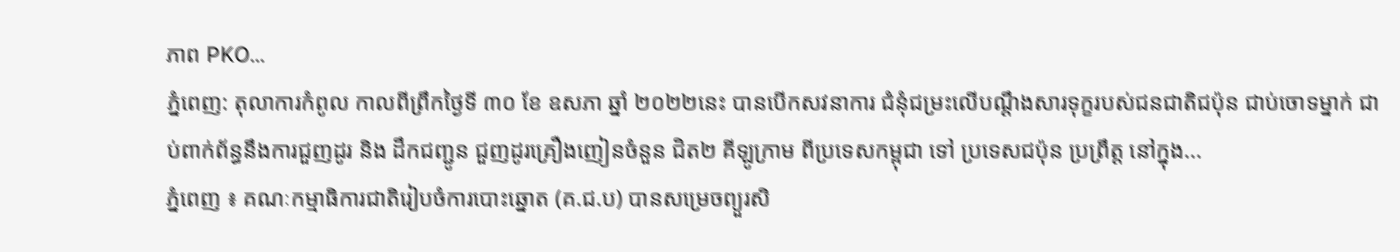ភាព PKO...
ភ្នំពេញ: តុលាការកំពូល កាលពីព្រឹកថ្ងៃទី ៣០ ខែ ឧសភា ឆ្នាំ ២០២២នេះ បានបើកសវនាការ ជំនុំជម្រះលើបណ្ដឹងសារទុក្ខរបស់ជនជាតិជប៉ុន ជាប់ចោទម្នាក់ ជាប់ពាក់ព័ន្ធនឹងការជួញដូរ និង ដឹកជញ្ជូន ជួញដូរគ្រឿងញៀនចំនួន ជិត២ គីឡូក្រាម ពីប្រទេសកម្ពុជា ទៅ ប្រទេសជប៉ុន ប្រព្រឹត្ត នៅក្នុង...
ភ្នំពេញ ៖ គណៈកម្មាធិការជាតិរៀបចំការបោះឆ្នោត (គ.ជ.ប) បានសម្រេចព្យួរសិ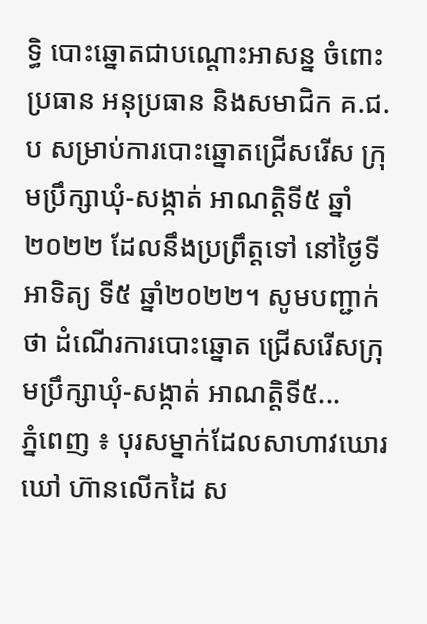ទ្ធិ បោះឆ្នោតជាបណ្ដោះអាសន្ន ចំពោះប្រធាន អនុប្រធាន និងសមាជិក គ.ជ.ប សម្រាប់ការបោះឆ្នោតជ្រើសរើស ក្រុមប្រឹក្សាឃុំ-សង្កាត់ អាណត្តិទី៥ ឆ្នាំ២០២២ ដែលនឹងប្រព្រឹត្តទៅ នៅថ្ងៃទីអាទិត្យ ទី៥ ឆ្នាំ២០២២។ សូមបញ្ជាក់ថា ដំណើរការបោះឆ្នោត ជ្រើសរើសក្រុមប្រឹក្សាឃុំ-សង្កាត់ អាណត្តិទី៥...
ភ្នំពេញ ៖ បុរសម្នាក់ដែលសាហាវឃោរឃៅ ហ៊ានលើកដៃ ស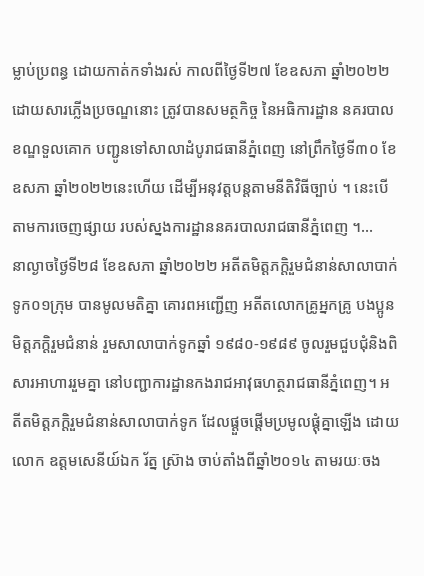ម្លាប់ប្រពន្ធ ដោយកាត់កទាំងរស់ កាលពីថ្ងៃទី២៧ ខែឧសភា ឆ្នាំ២០២២ ដោយសារភ្លើងប្រចណ្ឌនោះ ត្រូវបានសមត្ថកិច្ច នៃអធិការដ្ឋាន នគរបាលខណ្ឌទួលគោក បញ្ជូនទៅសាលាដំបូរាជធានីភ្នំពេញ នៅព្រឹកថ្ងៃទី៣០ ខែឧសភា ឆ្នាំ២០២២នេះហើយ ដើម្បីអនុវត្តបន្តតាមនីតិវិធីច្បាប់ ។ នេះបើតាមការចេញផ្សាយ របស់ស្នងការដ្ឋាននគរបាលរាជធានីភ្នំពេញ ។...
នាល្ងាចថ្ងៃទី២៨ ខែឧសភា ឆ្នាំ២០២២ អតីតមិត្តភក្តិរួមជំនាន់សាលាបាក់ទូក០១ក្រុម បានមូលមតិគ្នា គោរពអញ្ជើញ អតីតលោកគ្រូអ្នកគ្រូ បងប្អូនមិត្តភក្តិរួមជំនាន់ រួមសាលាបាក់ទូកឆ្នាំ ១៩៨០-១៩៨៩ ចូលរួមជួបជុំនិងពិសារអាហាររួមគ្នា នៅបញ្ជាការដ្ឋានកងរាជអាវុធហត្ថរាជធានីភ្នំពេញ។ អតីតមិត្តភក្តិរួមជំនាន់សាលាបាក់ទូក ដែលផ្តួចផ្តើមប្រមូលផ្តុំគ្នាឡើង ដោយលោក ឧត្តមសេនីយ៍ឯក រ័ត្ន ស្រ៊ាង ចាប់តាំងពីឆ្នាំ២០១៤ តាមរយៈចង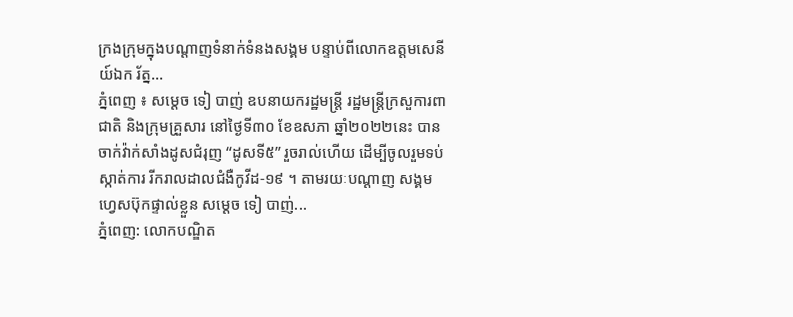ក្រងក្រុមក្នុងបណ្តាញទំនាក់ទំនងសង្គម បន្ទាប់ពីលោកឧត្តមសេនីយ៍ឯក រ័ត្ន...
ភ្នំពេញ ៖ សម្ដេច ទៀ បាញ់ ឧបនាយករដ្ឋមន្ត្រី រដ្ឋមន្ត្រីក្រសួការពាជាតិ និងក្រុមគ្រួសារ នៅថ្ងៃទី៣០ ខែឧសភា ឆ្នាំ២០២២នេះ បានចាក់វ៉ាក់សាំងដូសជំរុញ “ដូសទី៥” រួចរាល់ហើយ ដើម្បីចូលរួមទប់ស្កាត់ការ រីករាលដាលជំងឺកូវីដ-១៩ ។ តាមរយៈបណ្ដាញ សង្គមហ្វេសប៊ុកផ្ទាល់ខ្លួន សម្ដេច ទៀ បាញ់...
ភ្នំពេញ: លោកបណ្ឌិត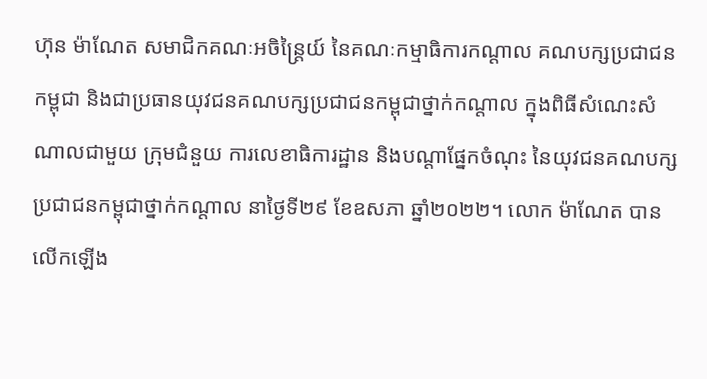ហ៊ុន ម៉ាណែត សមាជិកគណៈអចិន្រ្តៃយ៍ នៃគណៈកម្មាធិការកណ្តាល គណបក្សប្រជាជន កម្ពុជា និងជាប្រធានយុវជនគណបក្សប្រជាជនកម្ពុជាថ្នាក់កណ្តាល ក្នុងពិធីសំណេះសំណាលជាមួយ ក្រុមជំនួយ ការលេខាធិការដ្ឋាន និងបណ្តាផ្នែកចំណុះ នៃយុវជនគណបក្សប្រជាជនកម្ពុជាថ្នាក់កណ្តាល នាថ្ងៃទី២៩ ខែឧសភា ឆ្នាំ២០២២។ លោក ម៉ាណែត បានលើកឡើង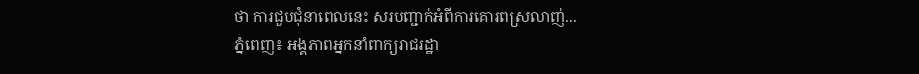ថា ការជួបជុំនាពេលនេះ សរបញ្ជាក់អំពីការគោរពស្រលាញ់...
ភ្នំពេញ៖ អង្គភាពអ្នកនាំពាក្យរាជរដ្ឋា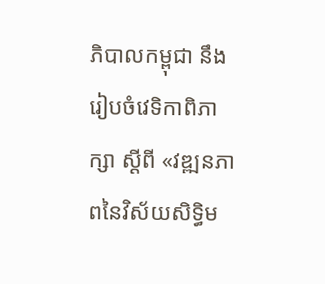ភិបាលកម្ពុជា នឹងរៀបចំវេទិកាពិភាក្សា ស្ដីពី «វឌ្ឍនភាពនៃវិស័យសិទ្ធិម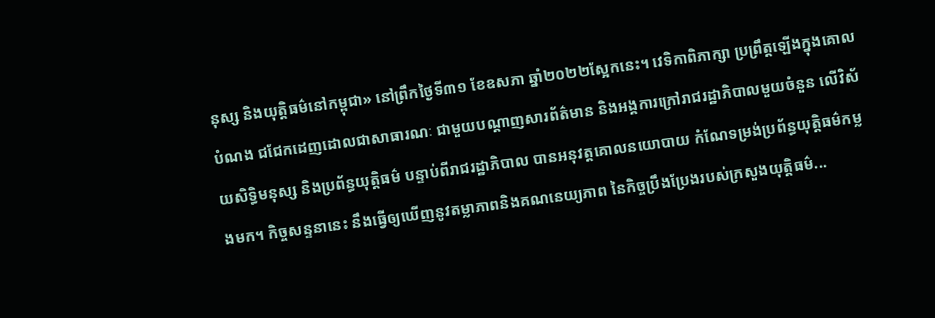នុស្ស និងយុត្តិធម៌នៅកម្ពុជា» នៅព្រឹកថ្ងៃទី៣១ ខែឧសភា ឆ្នាំ២០២២ស្អែកនេះ។ វេទិកាពិភាក្សា ប្រព្រឹត្តឡើងក្នុងគោលបំណង ជជែកដេញដោលជាសាធារណៈ ជាមួយបណ្ដាញសារព័ត៌មាន និងអង្គការក្រៅរាជរដ្ឋាភិបាលមួយចំនួន លើវិស័យសិទ្ធិមនុស្ស និងប្រព័ន្ធយុត្តិធម៌ បន្ទាប់ពីរាជរដ្ឋាភិបាល បានអនុវត្តគោលនយោបាយ កំណែទម្រង់ប្រព័ន្ធយុត្តិធម៌កម្លងមក។ កិច្ចសន្ទនានេះ នឹងធ្វើឲ្យឃើញនូវតម្លាភាពនិងគណនេយ្យភាព នៃកិច្ចប្រឹងប្រែងរបស់ក្រសួងយុត្តិធម៌...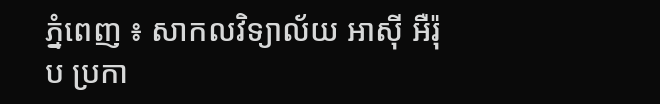ភ្នំពេញ ៖ សាកលវិទ្យាល័យ អាស៊ី អឺរ៉ុប ប្រកា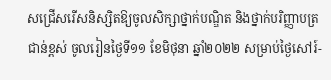សជ្រើសរើសនិស្សិតឱ្យចូលសិក្សាថ្នាក់បណ្ឌិត និងថ្នាក់បរិញ្ញាបត្រជាន់ខ្ពស់ ចូលរៀនថ្ងៃទី១១ ខែមិថុនា ឆ្នាំ២០២២ សម្រាប់ថ្ងៃសៅរ៍-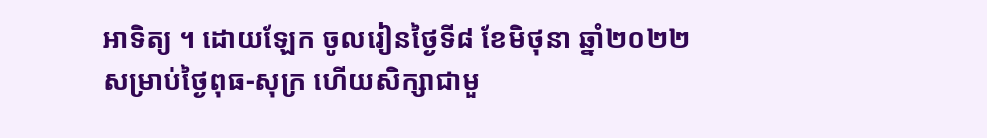អាទិត្យ ។ ដោយឡែក ចូលរៀនថ្ងៃទី៨ ខែមិថុនា ឆ្នាំ២០២២ សម្រាប់ថ្ងៃពុធ-សុក្រ ហើយសិក្សាជាមួ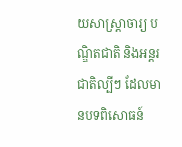យសាស្រ្តាចារ្យ បណ្ឌិតជាតិ និងអន្តរជាតិល្បីៗ ដែលមានបទពិសោធន៍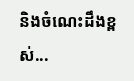និងចំណេះដឹងខ្ពស់...